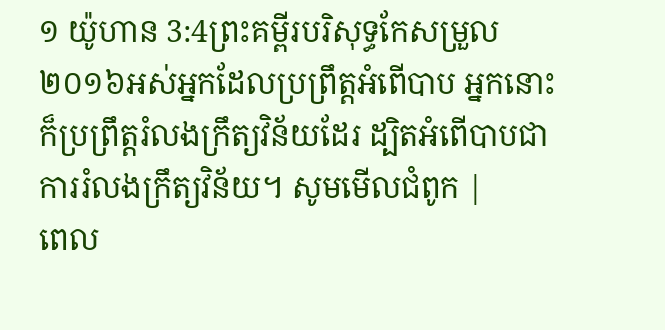១ យ៉ូហាន 3:4ព្រះគម្ពីរបរិសុទ្ធកែសម្រួល ២០១៦អស់អ្នកដែលប្រព្រឹត្តអំពើបាប អ្នកនោះក៏ប្រព្រឹត្តរំលងក្រឹត្យវិន័យដែរ ដ្បិតអំពើបាបជាការរំលងក្រឹត្យវិន័យ។ សូមមើលជំពូក |
ពេល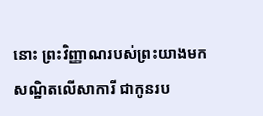នោះ ព្រះវិញ្ញាណរបស់ព្រះយាងមកសណ្ឋិតលើសាការី ជាកូនរប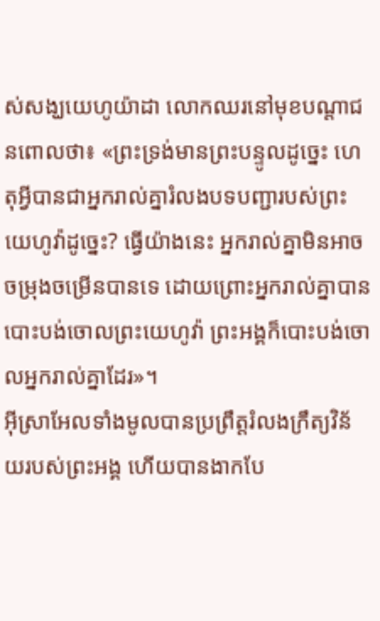ស់សង្ឃយេហូយ៉ាដា លោកឈរនៅមុខបណ្ដាជនពោលថា៖ «ព្រះទ្រង់មានព្រះបន្ទូលដូច្នេះ ហេតុអ្វីបានជាអ្នករាល់គ្នារំលងបទបញ្ជារបស់ព្រះយេហូវ៉ាដូច្នេះ? ធ្វើយ៉ាងនេះ អ្នករាល់គ្នាមិនអាចចម្រុងចម្រើនបានទេ ដោយព្រោះអ្នករាល់គ្នាបានបោះបង់ចោលព្រះយេហូវ៉ា ព្រះអង្គក៏បោះបង់ចោលអ្នករាល់គ្នាដែរ»។
អ៊ីស្រាអែលទាំងមូលបានប្រព្រឹត្តរំលងក្រឹត្យវិន័យរបស់ព្រះអង្គ ហើយបានងាកបែ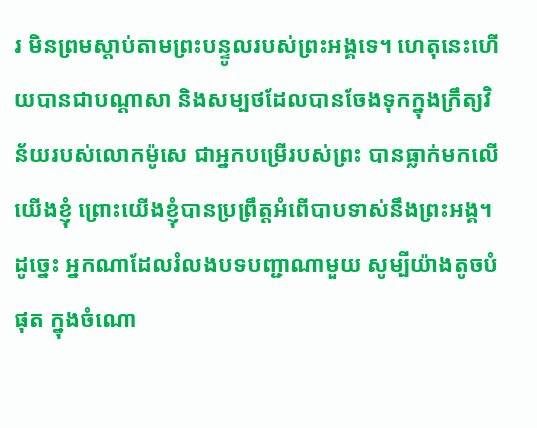រ មិនព្រមស្តាប់តាមព្រះបន្ទូលរបស់ព្រះអង្គទេ។ ហេតុនេះហើយបានជាបណ្ដាសា និងសម្បថដែលបានចែងទុកក្នុងក្រឹត្យវិន័យរបស់លោកម៉ូសេ ជាអ្នកបម្រើរបស់ព្រះ បានធ្លាក់មកលើយើងខ្ញុំ ព្រោះយើងខ្ញុំបានប្រព្រឹត្តអំពើបាបទាស់នឹងព្រះអង្គ។
ដូច្នេះ អ្នកណាដែលរំលងបទបញ្ជាណាមួយ សូម្បីយ៉ាងតូចបំផុត ក្នុងចំណោ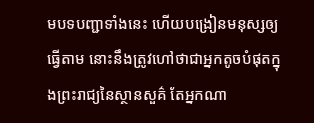មបទបញ្ជាទាំងនេះ ហើយបង្រៀនមនុស្សឲ្យធ្វើតាម នោះនឹងត្រូវហៅថាជាអ្នកតូចបំផុតក្នុងព្រះរាជ្យនៃស្ថានសួគ៌ តែអ្នកណា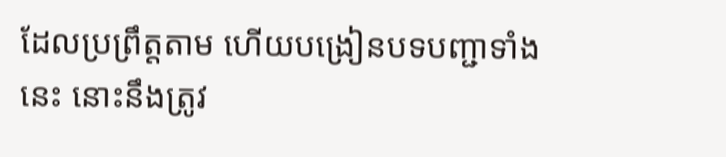ដែលប្រព្រឹត្តតាម ហើយបង្រៀនបទបញ្ជាទាំងនេះ នោះនឹងត្រូវ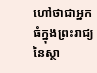ហៅថាជាអ្នកធំក្នុងព្រះរាជ្យនៃស្ថា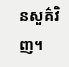នសួគ៌វិញ។